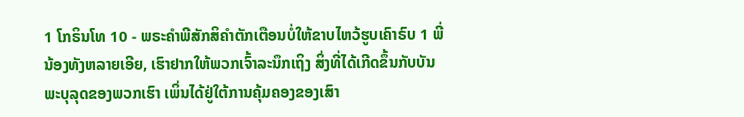1 ໂກຣິນໂທ 10 - ພຣະຄຳພີສັກສິຄຳຕັກເຕືອນບໍ່ໃຫ້ຂາບໄຫວ້ຮູບເຄົາຣົບ 1 ພີ່ນ້ອງທັງຫລາຍເອີຍ, ເຮົາຢາກໃຫ້ພວກເຈົ້າລະນຶກເຖິງ ສິ່ງທີ່ໄດ້ເກີດຂຶ້ນກັບບັນພະບຸລຸດຂອງພວກເຮົາ ເພິ່ນໄດ້ຢູ່ໃຕ້ການຄຸ້ມຄອງຂອງເສົາ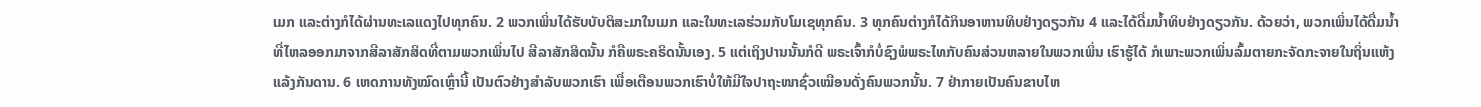ເມກ ແລະຕ່າງກໍໄດ້ຜ່ານທະເລແດງໄປທຸກຄົນ. 2 ພວກເພິ່ນໄດ້ຮັບບັບຕິສະມາໃນເມກ ແລະໃນທະເລຮ່ວມກັບໂມເຊທຸກຄົນ. 3 ທຸກຄົນຕ່າງກໍໄດ້ກິນອາຫານທິບຢ່າງດຽວກັນ 4 ແລະໄດ້ດື່ມນໍ້າທິບຢ່າງດຽວກັນ. ດ້ວຍວ່າ, ພວກເພິ່ນໄດ້ດື່ມນໍ້າທີ່ໄຫລອອກມາຈາກສີລາສັກສິດທີ່ຕາມພວກເພິ່ນໄປ ສີລາສັກສິດນັ້ນ ກໍຄືພຣະຄຣິດນັ້ນເອງ. 5 ແຕ່ເຖິງປານນັ້ນກໍດີ ພຣະເຈົ້າກໍບໍ່ຊົງພໍພຣະໄທກັບຄົນສ່ວນຫລາຍໃນພວກເພິ່ນ ເຮົາຮູ້ໄດ້ ກໍເພາະພວກເພິ່ນລົ້ມຕາຍກະຈັດກະຈາຍໃນຖິ່ນແຫ້ງແລ້ງກັນດານ. 6 ເຫດການທັງໝົດເຫຼົ່ານີ້ ເປັນຕົວຢ່າງສຳລັບພວກເຮົາ ເພື່ອເຕືອນພວກເຮົາບໍ່ໃຫ້ມີໃຈປາຖະໜາຊົ່ວເໝືອນດັ່ງຄົນພວກນັ້ນ. 7 ຢ່າກາຍເປັນຄົນຂາບໄຫ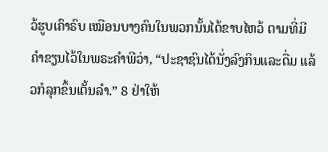ວ້ຮູບເຄົາຣົບ ເໝືອນບາງຄົນໃນພວກນັ້ນໄດ້ຂາບໄຫວ້ ຕາມທີ່ມີຄຳຂຽນໄວ້ໃນພຣະຄຳພີວ່າ, “ປະຊາຊົນໄດ້ນັ່ງລົງກິນແລະດື່ມ ແລ້ວກໍລຸກຂຶ້ນເຕັ້ນລຳ.” 8 ຢ່າໃຫ້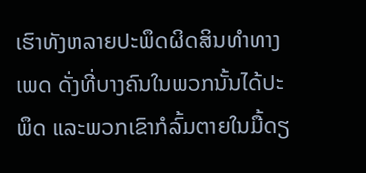ເຮົາທັງຫລາຍປະພຶດຜິດສິນທຳທາງເພດ ດັ່ງທີ່ບາງຄົນໃນພວກນັ້ນໄດ້ປະພຶດ ແລະພວກເຂົາກໍລົ້ມຕາຍໃນມື້ດຽ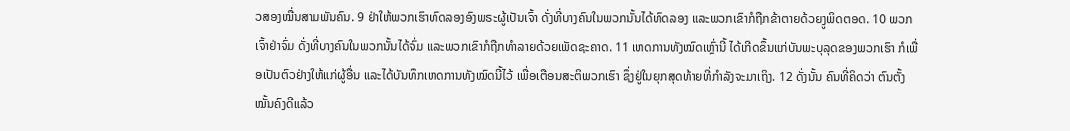ວສອງໝື່ນສາມພັນຄົນ. 9 ຢ່າໃຫ້ພວກເຮົາທົດລອງອົງພຣະຜູ້ເປັນເຈົ້າ ດັ່ງທີ່ບາງຄົນໃນພວກນັ້ນໄດ້ທົດລອງ ແລະພວກເຂົາກໍຖືກຂ້າຕາຍດ້ວຍງູພິດຕອດ. 10 ພວກເຈົ້າຢ່າຈົ່ມ ດັ່ງທີ່ບາງຄົນໃນພວກນັ້ນໄດ້ຈົ່ມ ແລະພວກເຂົາກໍຖືກທຳລາຍດ້ວຍເພັດຊະຄາດ. 11 ເຫດການທັງໝົດເຫຼົ່ານີ້ ໄດ້ເກີດຂຶ້ນແກ່ບັນພະບຸລຸດຂອງພວກເຮົາ ກໍເພື່ອເປັນຕົວຢ່າງໃຫ້ແກ່ຜູ້ອື່ນ ແລະໄດ້ບັນທຶກເຫດການທັງໝົດນີ້ໄວ້ ເພື່ອເຕືອນສະຕິພວກເຮົາ ຊຶ່ງຢູ່ໃນຍຸກສຸດທ້າຍທີ່ກຳລັງຈະມາເຖິງ. 12 ດັ່ງນັ້ນ ຄົນທີ່ຄິດວ່າ ຕົນຕັ້ງໝັ້ນຄົງດີແລ້ວ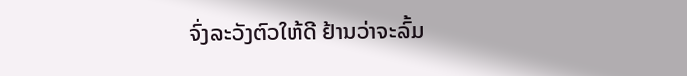ຈົ່ງລະວັງຕົວໃຫ້ດີ ຢ້ານວ່າຈະລົ້ມ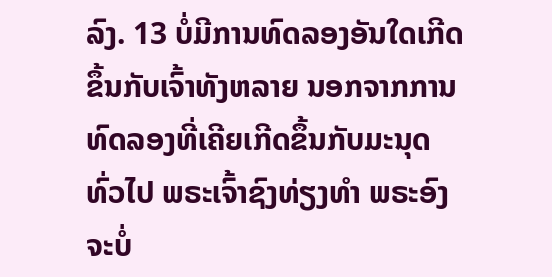ລົງ. 13 ບໍ່ມີການທົດລອງອັນໃດເກີດຂຶ້ນກັບເຈົ້າທັງຫລາຍ ນອກຈາກການທົດລອງທີ່ເຄີຍເກີດຂຶ້ນກັບມະນຸດທົ່ວໄປ ພຣະເຈົ້າຊົງທ່ຽງທຳ ພຣະອົງຈະບໍ່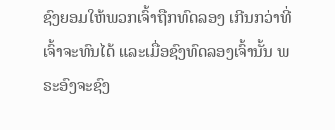ຊົງຍອມໃຫ້ພວກເຈົ້າຖືກທົດລອງ ເກີນກວ່າທີ່ເຈົ້າຈະທົນໄດ້ ແລະເມື່ອຊົງທົດລອງເຈົ້ານັ້ນ ພຣະອົງຈະຊົງ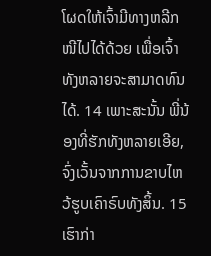ໂຜດໃຫ້ເຈົ້າມີທາງຫລີກໜີໄປໄດ້ດ້ວຍ ເພື່ອເຈົ້າທັງຫລາຍຈະສາມາດທົນໄດ້. 14 ເພາະສະນັ້ນ ພີ່ນ້ອງທີ່ຮັກທັງຫລາຍເອີຍ, ຈົ່ງເວັ້ນຈາກການຂາບໄຫວ້ຮູບເຄົາຣົບທັງສິ້ນ. 15 ເຮົາກ່າ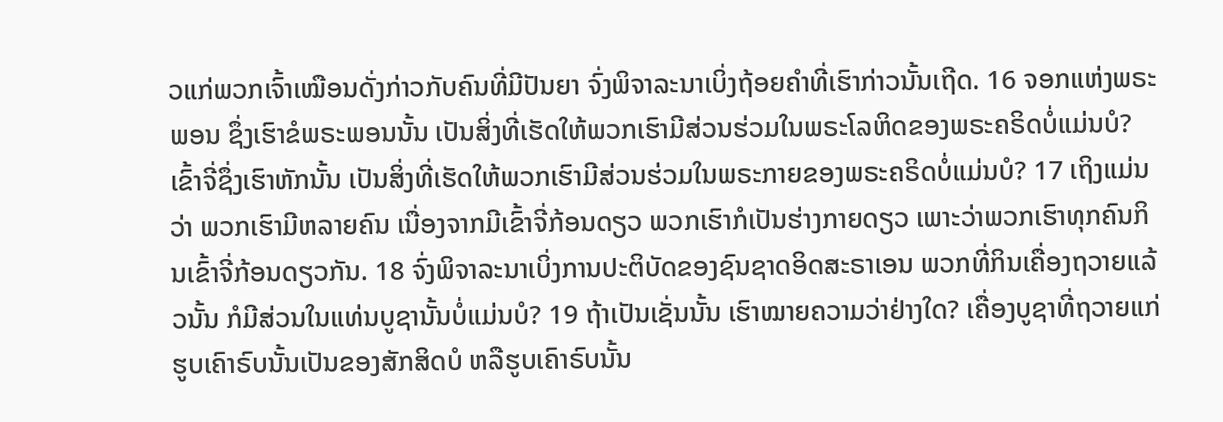ວແກ່ພວກເຈົ້າເໝືອນດັ່ງກ່າວກັບຄົນທີ່ມີປັນຍາ ຈົ່ງພິຈາລະນາເບິ່ງຖ້ອຍຄຳທີ່ເຮົາກ່າວນັ້ນເຖີດ. 16 ຈອກແຫ່ງພຣະພອນ ຊຶ່ງເຮົາຂໍພຣະພອນນັ້ນ ເປັນສິ່ງທີ່ເຮັດໃຫ້ພວກເຮົາມີສ່ວນຮ່ວມໃນພຣະໂລຫິດຂອງພຣະຄຣິດບໍ່ແມ່ນບໍ? ເຂົ້າຈີ່ຊຶ່ງເຮົາຫັກນັ້ນ ເປັນສິ່ງທີ່ເຮັດໃຫ້ພວກເຮົາມີສ່ວນຮ່ວມໃນພຣະກາຍຂອງພຣະຄຣິດບໍ່ແມ່ນບໍ? 17 ເຖິງແມ່ນວ່າ ພວກເຮົາມີຫລາຍຄົນ ເນື່ອງຈາກມີເຂົ້າຈີ່ກ້ອນດຽວ ພວກເຮົາກໍເປັນຮ່າງກາຍດຽວ ເພາະວ່າພວກເຮົາທຸກຄົນກິນເຂົ້າຈີ່ກ້ອນດຽວກັນ. 18 ຈົ່ງພິຈາລະນາເບິ່ງການປະຕິບັດຂອງຊົນຊາດອິດສະຣາເອນ ພວກທີ່ກິນເຄື່ອງຖວາຍແລ້ວນັ້ນ ກໍມີສ່ວນໃນແທ່ນບູຊານັ້ນບໍ່ແມ່ນບໍ? 19 ຖ້າເປັນເຊັ່ນນັ້ນ ເຮົາໝາຍຄວາມວ່າຢ່າງໃດ? ເຄື່ອງບູຊາທີ່ຖວາຍແກ່ຮູບເຄົາຣົບນັ້ນເປັນຂອງສັກສິດບໍ ຫລືຮູບເຄົາຣົບນັ້ນ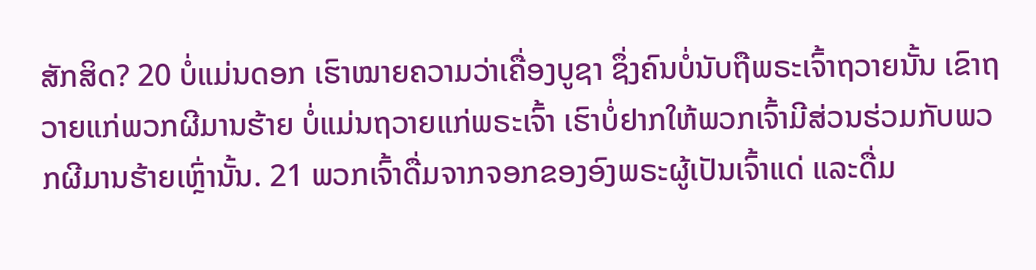ສັກສິດ? 20 ບໍ່ແມ່ນດອກ ເຮົາໝາຍຄວາມວ່າເຄື່ອງບູຊາ ຊຶ່ງຄົນບໍ່ນັບຖືພຣະເຈົ້າຖວາຍນັ້ນ ເຂົາຖວາຍແກ່ພວກຜີມານຮ້າຍ ບໍ່ແມ່ນຖວາຍແກ່ພຣະເຈົ້າ ເຮົາບໍ່ຢາກໃຫ້ພວກເຈົ້າມີສ່ວນຮ່ວມກັບພວກຜີມານຮ້າຍເຫຼົ່ານັ້ນ. 21 ພວກເຈົ້າດື່ມຈາກຈອກຂອງອົງພຣະຜູ້ເປັນເຈົ້າແດ່ ແລະດື່ມ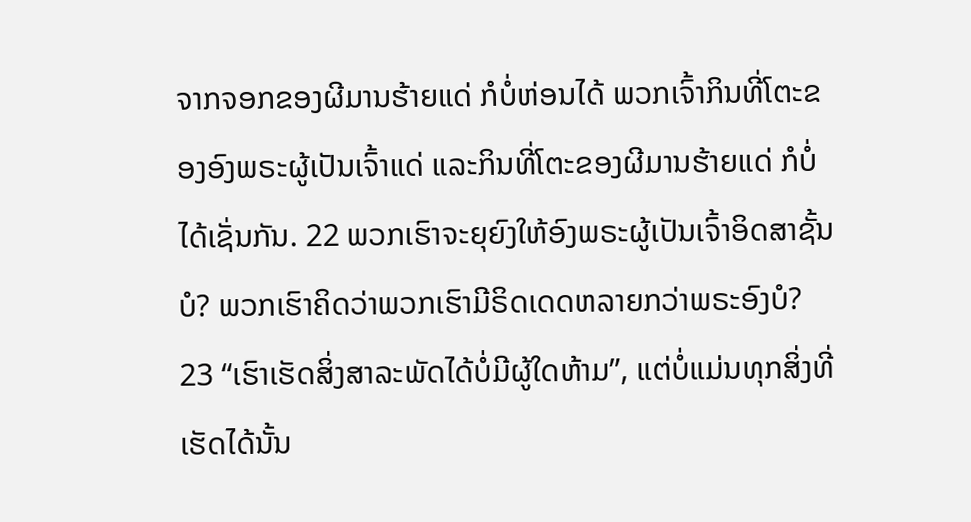ຈາກຈອກຂອງຜີມານຮ້າຍແດ່ ກໍບໍ່ຫ່ອນໄດ້ ພວກເຈົ້າກິນທີ່ໂຕະຂອງອົງພຣະຜູ້ເປັນເຈົ້າແດ່ ແລະກິນທີ່ໂຕະຂອງຜີມານຮ້າຍແດ່ ກໍບໍ່ໄດ້ເຊັ່ນກັນ. 22 ພວກເຮົາຈະຍຸຍົງໃຫ້ອົງພຣະຜູ້ເປັນເຈົ້າອິດສາຊັ້ນບໍ? ພວກເຮົາຄິດວ່າພວກເຮົາມີຣິດເດດຫລາຍກວ່າພຣະອົງບໍ? 23 “ເຮົາເຮັດສິ່ງສາລະພັດໄດ້ບໍ່ມີຜູ້ໃດຫ້າມ”, ແຕ່ບໍ່ແມ່ນທຸກສິ່ງທີ່ເຮັດໄດ້ນັ້ນ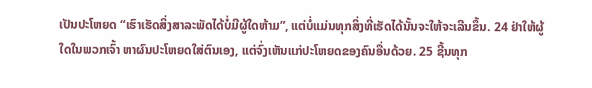ເປັນປະໂຫຍດ “ເຮົາເຮັດສິ່ງສາລະພັດໄດ້ບໍ່ມີຜູ້ໃດຫ້າມ”, ແຕ່ບໍ່ແມ່ນທຸກສິ່ງທີ່ເຮັດໄດ້ນັ້ນຈະໃຫ້ຈະເລີນຂຶ້ນ. 24 ຢ່າໃຫ້ຜູ້ໃດໃນພວກເຈົ້າ ຫາຜົນປະໂຫຍດໃສ່ຕົນເອງ, ແຕ່ຈົ່ງເຫັນແກ່ປະໂຫຍດຂອງຄົນອື່ນດ້ວຍ. 25 ຊີ້ນທຸກ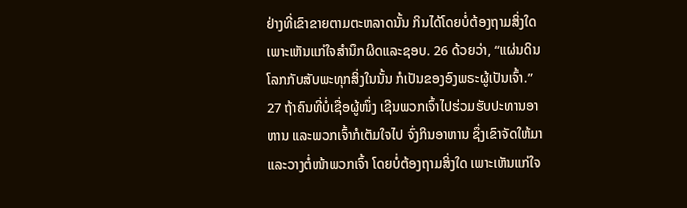ຢ່າງທີ່ເຂົາຂາຍຕາມຕະຫລາດນັ້ນ ກິນໄດ້ໂດຍບໍ່ຕ້ອງຖາມສິ່ງໃດ ເພາະເຫັນແກ່ໃຈສຳນຶກຜິດແລະຊອບ. 26 ດ້ວຍວ່າ, “ແຜ່ນດິນໂລກກັບສັບພະທຸກສິ່ງໃນນັ້ນ ກໍເປັນຂອງອົງພຣະຜູ້ເປັນເຈົ້າ.” 27 ຖ້າຄົນທີ່ບໍ່ເຊື່ອຜູ້ໜຶ່ງ ເຊີນພວກເຈົ້າໄປຮ່ວມຮັບປະທານອາຫານ ແລະພວກເຈົ້າກໍເຕັມໃຈໄປ ຈົ່ງກິນອາຫານ ຊຶ່ງເຂົາຈັດໃຫ້ມາ ແລະວາງຕໍ່ໜ້າພວກເຈົ້າ ໂດຍບໍ່ຕ້ອງຖາມສິ່ງໃດ ເພາະເຫັນແກ່ໃຈ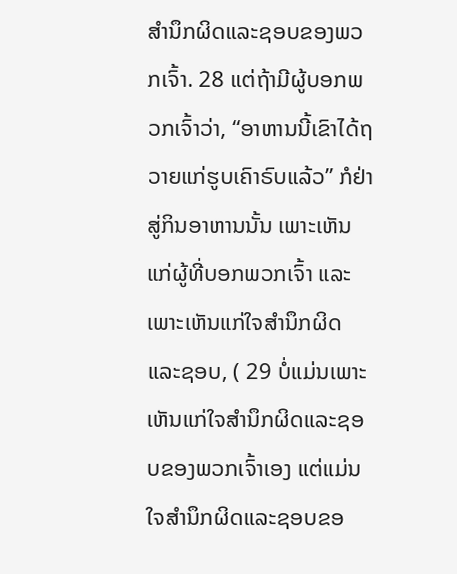ສຳນຶກຜິດແລະຊອບຂອງພວກເຈົ້າ. 28 ແຕ່ຖ້າມີຜູ້ບອກພວກເຈົ້າວ່າ, “ອາຫານນີ້ເຂົາໄດ້ຖວາຍແກ່ຮູບເຄົາຣົບແລ້ວ” ກໍຢ່າສູ່ກິນອາຫານນັ້ນ ເພາະເຫັນແກ່ຜູ້ທີ່ບອກພວກເຈົ້າ ແລະເພາະເຫັນແກ່ໃຈສຳນຶກຜິດແລະຊອບ, ( 29 ບໍ່ແມ່ນເພາະເຫັນແກ່ໃຈສຳນຶກຜິດແລະຊອບຂອງພວກເຈົ້າເອງ ແຕ່ແມ່ນໃຈສຳນຶກຜິດແລະຊອບຂອ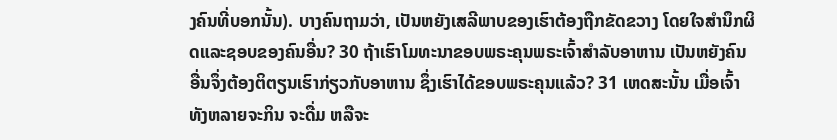ງຄົນທີ່ບອກນັ້ນ). ບາງຄົນຖາມວ່າ, ເປັນຫຍັງເສລີພາບຂອງເຮົາຕ້ອງຖືກຂັດຂວາງ ໂດຍໃຈສຳນຶກຜິດແລະຊອບຂອງຄົນອື່ນ? 30 ຖ້າເຮົາໂມທະນາຂອບພຣະຄຸນພຣະເຈົ້າສຳລັບອາຫານ ເປັນຫຍັງຄົນອື່ນຈຶ່ງຕ້ອງຕິຕຽນເຮົາກ່ຽວກັບອາຫານ ຊຶ່ງເຮົາໄດ້ຂອບພຣະຄຸນແລ້ວ? 31 ເຫດສະນັ້ນ ເມື່ອເຈົ້າທັງຫລາຍຈະກິນ ຈະດື່ມ ຫລືຈະ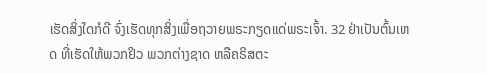ເຮັດສິ່ງໃດກໍດີ ຈົ່ງເຮັດທຸກສິ່ງເພື່ອຖວາຍພຣະກຽດແດ່ພຣະເຈົ້າ. 32 ຢ່າເປັນຕົ້ນເຫດ ທີ່ເຮັດໃຫ້ພວກຢິວ ພວກຕ່າງຊາດ ຫລືຄຣິສຕະ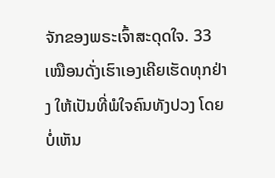ຈັກຂອງພຣະເຈົ້າສະດຸດໃຈ. 33 ເໝືອນດັ່ງເຮົາເອງເຄີຍເຮັດທຸກຢ່າງ ໃຫ້ເປັນທີ່ພໍໃຈຄົນທັງປວງ ໂດຍບໍ່ເຫັນ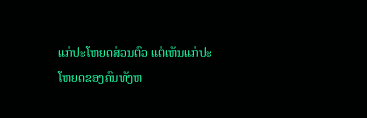ແກ່ປະໂຫຍດສ່ວນຕົວ ແຕ່ເຫັນແກ່ປະໂຫຍດຂອງຄົນທັງຫ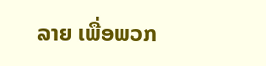ລາຍ ເພື່ອພວກ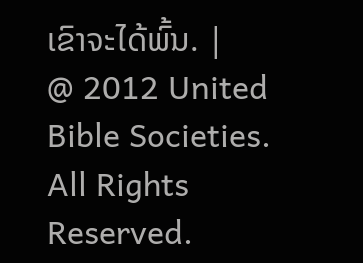ເຂົາຈະໄດ້ພົ້ນ. |
@ 2012 United Bible Societies. All Rights Reserved.